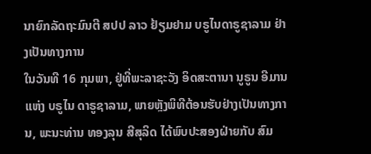ນາຍົກລັດຖະມົນຕີ ສປປ ລາວ ຢ້ຽມຢາມ ບຣູໄນດາຣູຊາລາມ ຢ່າງເປັນທາງການ
ໃນວັນທີ 16 ກຸມພາ, ຢູ່ທີ່ພະລາຊະວັງ ອິດສະຕານາ ນູຣູນ ອີມານ ແຫ່ງ ບຣູໄນ ດາຣູຊາລາມ, ພາຍຫຼັງພິທີຕ້ອນຮັບຢ່າງເປັນທາງການ, ພະນະທ່ານ ທອງລຸນ ສີສຸລິດ ໄດ້ພົບປະສອງຝ່າຍກັບ ສົມ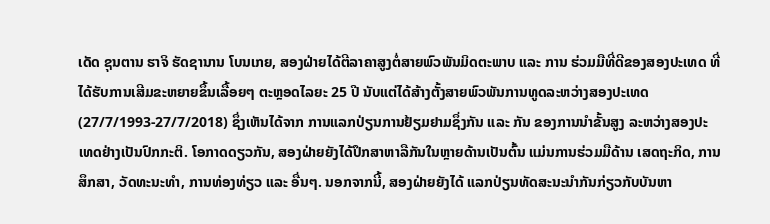ເດັດ ຊຸນຕານ ຮາຈິ ຮັດຊານານ ໂບນເກຍ, ສອງຝ່າຍໄດ້ຕີລາຄາສູງຕໍ່ສາຍພົວພັນມິດຕະພາບ ແລະ ການ ຮ່ວມມືທີ່ດີຂອງສອງປະເທດ ທີ່ໄດ້ຮັບການເສີມຂະຫຍາຍຂຶ້ນເລື້ອຍໆ ຕະຫຼອດໄລຍະ 25 ປີ ນັບແຕ່ໄດ້ສ້າງຕັ້ງສາຍພົວພັນການທູດລະຫວ່າງສອງປະເທດ (27/7/1993-27/7/2018) ຊຶ່ງເຫັນໄດ້ຈາກ ການແລກປ່ຽນການຢ້ຽມຢາມຊຶ່ງກັນ ແລະ ກັນ ຂອງການນຳຂັ້ນສູງ ລະຫວ່າງສອງປະເທດຢ່າງເປັນປົກກະຕິ. ໂອກາດດຽວກັນ, ສອງຝ່າຍຍັງໄດ້ປຶກສາຫາລືກັນໃນຫຼາຍດ້ານເປັນຕົ້ນ ແມ່ນການຮ່ວມມືດ້ານ ເສດຖະກິດ, ການສຶກສາ, ວັດທະນະທຳ, ການທ່ອງທ່ຽວ ແລະ ອື່ນໆ. ນອກຈາກນີ້, ສອງຝ່າຍຍັງໄດ້ ແລກປ່ຽນທັດສະນະນຳກັນກ່ຽວກັບບັນຫາ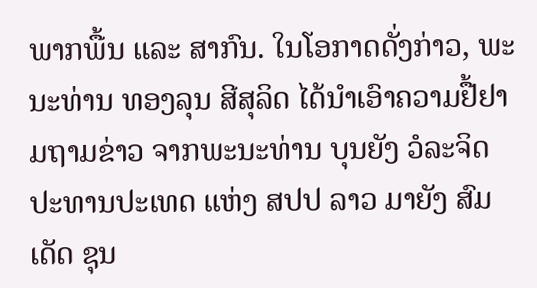ພາກພື້ນ ແລະ ສາກົນ. ໃນໂອກາດດັ່ງກ່າວ, ພະ ນະທ່ານ ທອງລຸນ ສີສຸລິດ ໄດ້ນຳເອົາຄວາມຢື້ຢາມຖາມຂ່າວ ຈາກພະນະທ່ານ ບຸນຍັງ ວໍລະຈິດ ປະທານປະເທດ ແຫ່ງ ສປປ ລາວ ມາຍັງ ສົມເດັດ ຊຸນ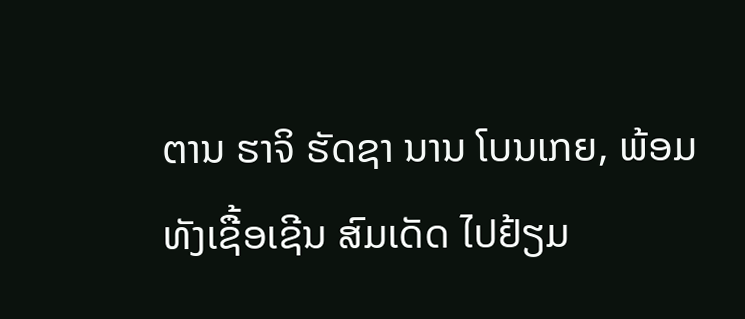ຕານ ຮາຈິ ຮັດຊາ ນານ ໂບນເກຍ, ພ້ອມທັງເຊື້ອເຊີນ ສົມເດັດ ໄປຢ້ຽມ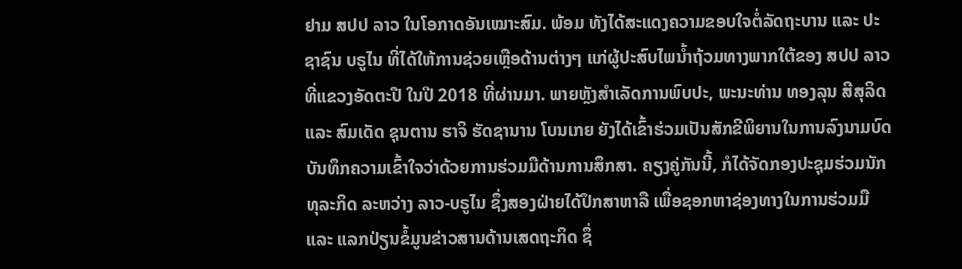ຢາມ ສປປ ລາວ ໃນໂອກາດອັນເໝາະສົມ. ພ້ອມ ທັງໄດ້ສະແດງຄວາມຂອບໃຈຕໍ່ລັດຖະບານ ແລະ ປະຊາຊົນ ບຣູໄນ ທີ່ໄດ້ໃຫ້ການຊ່ວຍເຫຼືອດ້ານຕ່າງໆ ແກ່ຜູ້ປະສົບໄພນໍ້າຖ້ວມທາງພາກໃຕ້ຂອງ ສປປ ລາວ ທີ່ແຂວງອັດຕະປື ໃນປີ 2018 ທີ່ຜ່ານມາ. ພາຍຫຼັງສຳເລັດການພົບປະ, ພະນະທ່ານ ທອງລຸນ ສີສຸລິດ ແລະ ສົມເດັດ ຊຸນຕານ ຮາຈິ ຮັດຊານານ ໂບນເກຍ ຍັງໄດ້ເຂົ້າຮ່ວມເປັນສັກຂີພິຍານໃນການລົງນາມບົດບັນທຶກຄວາມເຂົ້າໃຈວ່າດ້ວຍການຮ່ວມມືດ້ານການສຶກສາ. ຄຽງຄູ່ກັນນີ້, ກໍໄດ້ຈັດກອງປະຊຸມຮ່ວມນັກທຸລະກິດ ລະຫວ່າງ ລາວ-ບຣູໄນ ຊຶ່ງສອງຝ່າຍໄດ້ປຶກສາຫາລື ເພື່ອຊອກຫາຊ່ອງທາງໃນການຮ່ວມມື ແລະ ແລກປ່ຽນຂໍ້ມູນຂ່າວສານດ້ານເສດຖະກິດ ຊຶ່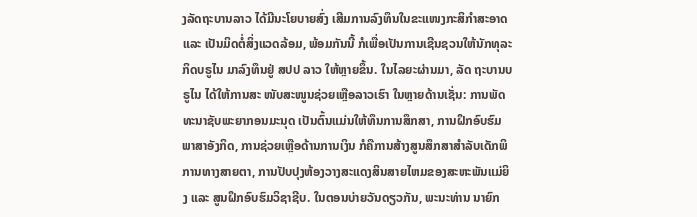ງລັດຖະບານລາວ ໄດ້ມີນະໂຍບາຍສົ່ງ ເສີມການລົງທຶນໃນຂະແໜງກະສິກຳສະອາດ ແລະ ເປັນມິດຕໍ່ສິ່ງແວດລ້ອມ, ພ້ອມກັນນີ້ ກໍເພື່ອເປັນການເຊີນຊວນໃຫ້ນັກທຸລະກິດບຣູໄນ ມາລົງທຶນຢູ່ ສປປ ລາວ ໃຫ້ຫຼາຍຂຶ້ນ. ໃນໄລຍະຜ່ານມາ, ລັດ ຖະບານບຣູໄນ ໄດ້ໃຫ້ການສະ ໜັບສະໜູນຊ່ວຍເຫຼືອລາວເຮົາ ໃນຫຼາຍດ້ານເຊັ່ນ: ການພັດທະນາຊັບພະຍາກອນມະນຸດ ເປັນຕົ້ນແມ່ນໃຫ້ທຶນການສຶກສາ, ການຝຶກອົບຮົມພາສາອັງກິດ, ການຊ່ວຍເຫຼືອດ້ານການເງິນ ກໍຄືການສ້າງສູນສຶກສາສຳລັບເດັກພິການທາງສາຍຕາ, ການປັບປຸງຫ້ອງວາງສະແດງສິນສາຍໄຫມຂອງສະຫະພັນແມ່ຍິງ ແລະ ສູນຝຶກອົບຮົມວິຊາຊີບ. ໃນຕອນບ່າຍວັນດຽວກັນ, ພະນະທ່ານ ນາຍົກ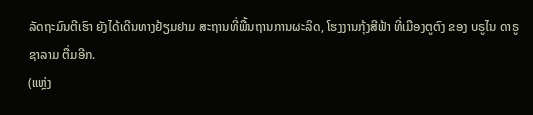ລັດຖະມົນຕີເຮົາ ຍັງໄດ້ເດີນທາງຢ້ຽມຢາມ ສະຖານທີ່ພື້ນຖານການຜະລິດ, ໂຮງງານກຸ້ງສີຟ້າ ທີ່ເມືອງຕູຕົງ ຂອງ ບຣູໄນ ດາຣູຊາລາມ ຕື່ມອີກ.
(ແຫຼ່ງ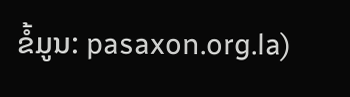ຂໍ້ມູນ: pasaxon.org.la)